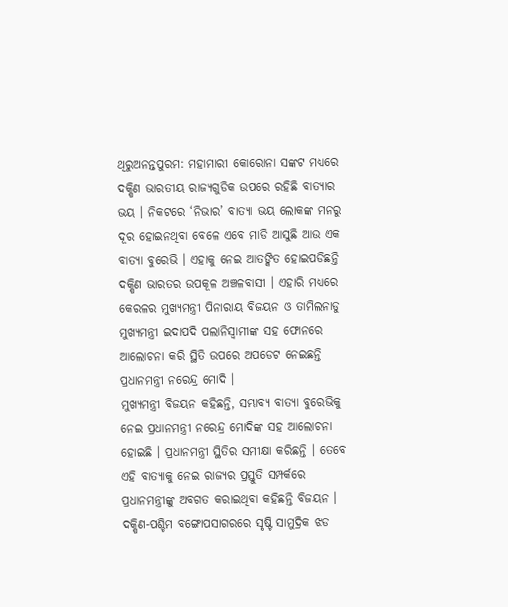ଥିରୁଅନନ୍ତପୁରମ: ମହାମାରୀ କୋରୋନା ସଙ୍କଟ ମଧ୍ୟରେ ଦକ୍ଷିଣ ଭାରତୀୟ ରାଜ୍ୟଗୁଡିକ ଉପରେ ରହିଛି ବାତ୍ୟାର ଭୟ । ନିକଟରେ ‘ନିଭାର’ ବାତ୍ୟା ଭୟ ଲୋକଙ୍କ ମନରୁ ଦୂର ହୋଇନଥିବା ବେଳେ ଏବେ ମାଡି ଆସୁଛି ଆଉ ଏକ ବାତ୍ୟା ବୁରେଭି । ଏହାକୁ ନେଇ ଆତଙ୍କିତ ହୋଇପଡିଛନ୍ତି ଦକ୍ଷିଣ ଭାରତର ଉପକୂଳ ଅଞ୍ଚଳବାସୀ । ଏହାରି ମଧ୍ୟରେ କେରଳର ମୁଖ୍ୟମନ୍ତ୍ରୀ ପିନାରାୟ ବିଜୟନ ଓ ତାମିଲନାଡୁ ମୁଖ୍ୟମନ୍ତ୍ରୀ ଇଦାପଦି ପଲାନିସ୍ବାମୀଙ୍କ ସହ ଫୋନରେ ଆଲୋଚନା କରି ସ୍ଥିତି ଉପରେ ଅପଡେଟ ନେଇଛନ୍ତି ପ୍ରଧାନମନ୍ତ୍ରୀ ନରେନ୍ଦ୍ର ମୋଦି ।
ମୁଖ୍ୟମନ୍ତ୍ରୀ ବିଜୟନ କହିଛନ୍ତି, ସମ୍ଭାବ୍ୟ ବାତ୍ୟା ବୁରେଭିକୁ ନେଇ ପ୍ରଧାନମନ୍ତ୍ରୀ ନରେନ୍ଦ୍ର ମୋଦିଙ୍କ ସହ ଆଲୋଚନା ହୋଇଛି । ପ୍ରଧାନମନ୍ତ୍ରୀ ସ୍ଥିତିର ସମୀକ୍ଷା କରିଛନ୍ତି । ତେବେ ଏହି ବାତ୍ୟାକୁ ନେଇ ରାଜ୍ୟର ପ୍ରସ୍ତୁତି ସମ୍ପର୍କରେ ପ୍ରଧାନମନ୍ତ୍ରୀଙ୍କୁ ଅବଗତ କରାଇଥିବା କହିଛନ୍ତି ବିଜୟନ ।
ଦକ୍ଷିଣ-ପଶ୍ଚିମ ବଙ୍ଗୋପସାଗରରେ ସୃଷ୍ଟି ସାମୁଦ୍ରିକ ଝଡ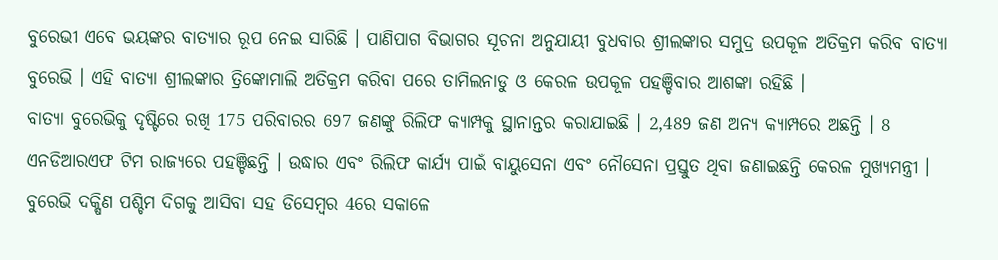ବୁରେଭୀ ଏବେ ଭୟଙ୍କର ବାତ୍ୟାର ରୂପ ନେଇ ସାରିଛି । ପାଣିପାଗ ବିଭାଗର ସୂଚନା ଅନୁଯାୟୀ ବୁଧବାର ଶ୍ରୀଲଙ୍କାର ସମୁଦ୍ର ଉପକୂଳ ଅତିକ୍ରମ କରିବ ବାତ୍ୟା ବୁରେଭି । ଏହି ବାତ୍ୟା ଶ୍ରୀଲଙ୍କାର ତ୍ରିଙ୍କୋମାଲି ଅତିକ୍ରମ କରିବା ପରେ ତାମିଲନାଡୁ ଓ କେରଳ ଉପକୂଳ ପହଞ୍ଚିବାର ଆଶଙ୍କା ରହିଛି ।
ବାତ୍ୟା ବୁରେଭିକୁ ଦୃଷ୍ଟିରେ ରଖି 175 ପରିବାରର 697 ଜଣଙ୍କୁ ରିଲିଫ କ୍ୟାମ୍ପକୁ ସ୍ଥାନାନ୍ତର କରାଯାଇଛି । 2,489 ଜଣ ଅନ୍ୟ କ୍ୟାମ୍ପରେ ଅଛନ୍ତି । 8 ଏନଡିଆରଏଫ ଟିମ ରାଜ୍ୟରେ ପହଞ୍ଚିଛନ୍ତି । ଉଦ୍ଧାର ଏବଂ ରିଲିଫ କାର୍ଯ୍ୟ ପାଇଁ ବାୟୁସେନା ଏବଂ ନୌସେନା ପ୍ରସ୍ତୁତ ଥିବା ଜଣାଇଛନ୍ତି କେରଳ ମୁଖ୍ୟମନ୍ତ୍ରୀ ।
ବୁରେଭି ଦକ୍ଷିଣ ପଶ୍ଚିମ ଦିଗକୁ ଆସିବା ସହ ଡିସେମ୍ବର 4ରେ ସକାଳେ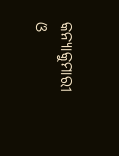କନ୍ୟାକୁମାରୀ ଓ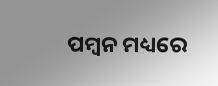ପମ୍ବନ ମଧ୍ୟରେ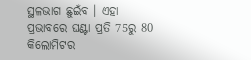ସ୍ଥଳଭାଗ ଛୁଇଁବ । ଏହା ପ୍ରଭାବରେ ଘଣ୍ଟା ପ୍ରତି 75ରୁ 80 କିଲୋମିଟର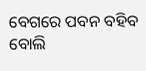ବେଗରେ ପବନ ବହିବ ବୋଲି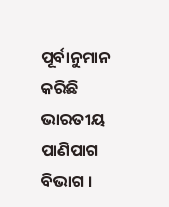ପୂର୍ବାନୁମାନ କରିଛି ଭାରତୀୟ ପାଣିପାଗ ବିଭାଗ ।